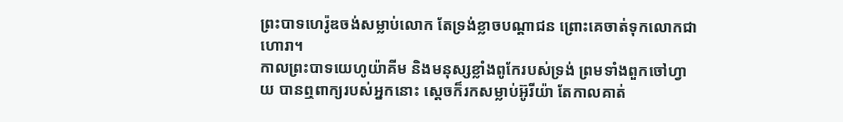ព្រះបាទហេរ៉ូឌចង់សម្លាប់លោក តែទ្រង់ខ្លាចបណ្ដាជន ព្រោះគេចាត់ទុកលោកជាហោរា។
កាលព្រះបាទយេហូយ៉ាគីម និងមនុស្សខ្លាំងពូកែរបស់ទ្រង់ ព្រមទាំងពួកចៅហ្វាយ បានឮពាក្យរបស់អ្នកនោះ ស្តេចក៏រកសម្លាប់អ៊ូរីយ៉ា តែកាលគាត់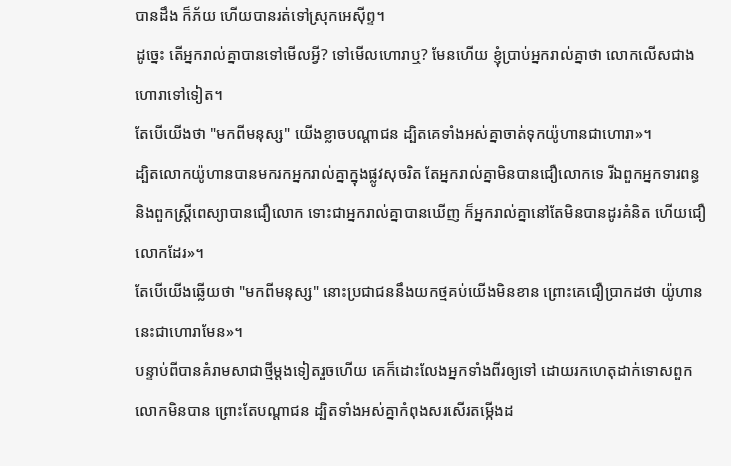បានដឹង ក៏ភ័យ ហើយបានរត់ទៅស្រុកអេស៊ីព្ទ។
ដូច្នេះ តើអ្នករាល់គ្នាបានទៅមើលអ្វី? ទៅមើលហោរាឬ? មែនហើយ ខ្ញុំប្រាប់អ្នករាល់គ្នាថា លោកលើសជាងហោរាទៅទៀត។
តែបើយើងថា "មកពីមនុស្ស" យើងខ្លាចបណ្ដាជន ដ្បិតគេទាំងអស់គ្នាចាត់ទុកយ៉ូហានជាហោរា»។
ដ្បិតលោកយ៉ូហានបានមករកអ្នករាល់គ្នាក្នុងផ្លូវសុចរិត តែអ្នករាល់គ្នាមិនបានជឿលោកទេ រីឯពួកអ្នកទារពន្ធ និងពួកស្ត្រីពេស្យាបានជឿលោក ទោះជាអ្នករាល់គ្នាបានឃើញ ក៏អ្នករាល់គ្នានៅតែមិនបានដូរគំនិត ហើយជឿលោកដែរ»។
តែបើយើងឆ្លើយថា "មកពីមនុស្ស" នោះប្រជាជននឹងយកថ្មគប់យើងមិនខាន ព្រោះគេជឿប្រាកដថា យ៉ូហាននេះជាហោរាមែន»។
បន្ទាប់ពីបានគំរាមសាជាថ្មីម្ដងទៀតរួចហើយ គេក៏ដោះលែងអ្នកទាំងពីរឲ្យទៅ ដោយរកហេតុដាក់ទោសពួកលោកមិនបាន ព្រោះតែបណ្ដាជន ដ្បិតទាំងអស់គ្នាកំពុងសរសើរតម្កើងដ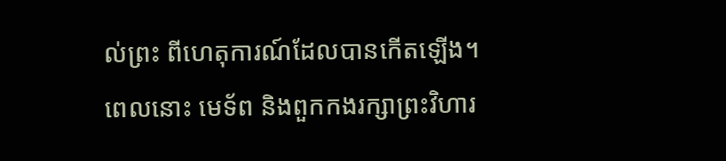ល់ព្រះ ពីហេតុការណ៍ដែលបានកើតឡើង។
ពេលនោះ មេទ័ព និងពួកកងរក្សាព្រះវិហារ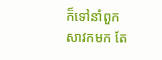ក៏ទៅនាំពួកសាវកមក តែ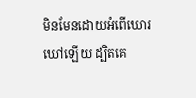មិនមែនដោយអំពើឃោរឃៅឡើយ ដ្បិតគេ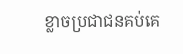ខ្លាចប្រជាជនគប់គេ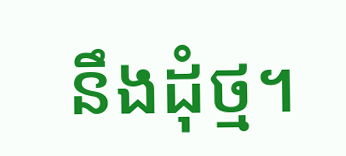នឹងដុំថ្ម។